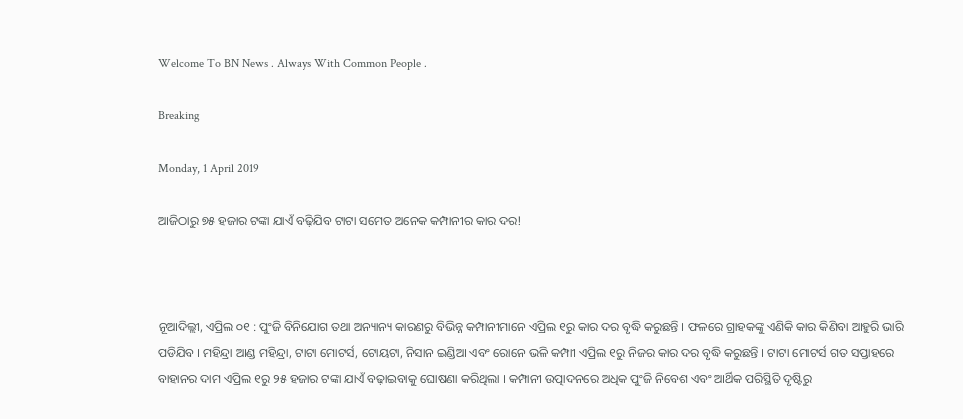Welcome To BN News . Always With Common People .

Breaking

Monday, 1 April 2019

ଆଜିଠାରୁ ୭୫ ହଜାର ଟଙ୍କା ଯାଏଁ ବଢ଼ିଯିବ ଟାଟା ସମେତ ଅନେକ କମ୍ପାନୀର କାର ଦର!



ନୂଆଦିଲ୍ଲୀ, ଏପ୍ରିଲ ୦୧ : ପୁଂଜି ବିନିଯୋଗ ତଥା ଅନ୍ୟାନ୍ୟ କାରଣରୁ ବିଭିନ୍ନ କମ୍ପାନୀମାନେ ଏପ୍ରିଲ ୧ରୁ କାର ଦର ବୃଦ୍ଧି କରୁଛନ୍ତି । ଫଳରେ ଗ୍ରାହକଙ୍କୁ ଏଣିକି କାର କିଣିବା ଆହୁରି ଭାରି ପଡିଯିବ । ମହିନ୍ଦ୍ରା ଆଣ୍ଡ ମହିନ୍ଦ୍ରା, ଟାଟା ମୋଟର୍ସ, ଟୋୟଟା, ନିସାନ ଇଣ୍ଡିଆ ଏବଂ ରୋନେ ଭଳି କମ୍ପାୀ ଏପ୍ରିଲ ୧ରୁ ନିଜର କାର ଦର ବୃଦ୍ଧି କରୁଛନ୍ତି । ଟାଟା ମୋଟର୍ସ ଗତ ସପ୍ତାହରେ ବାହାନର ଦାମ ଏପ୍ରିଲ ୧ରୁ ୨୫ ହଜାର ଟଙ୍କା ଯାଏଁ ବଢ଼ାଇବାକୁ ଘୋଷଣା କରିଥିଲା । କମ୍ପାନୀ ଉତ୍ପାଦନରେ ଅଧିକ ପୁଂଜି ନିବେଶ ଏବଂ ଆର୍ଥିକ ପରିସ୍ଥିତି ଦୃଷ୍ଟିରୁ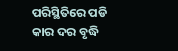ପରିସ୍ଥିତିରେ ପଡି କାର ଦର ବୃଦ୍ଧି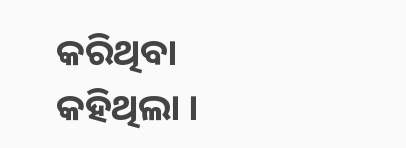କରିଥିବା କହିଥିଲା ।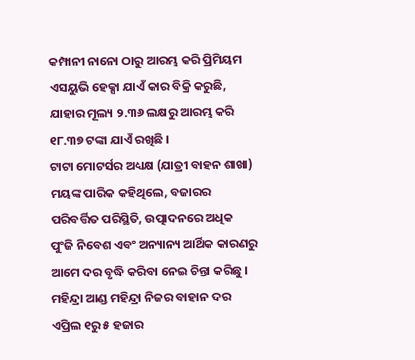କମ୍ପାନୀ ନାନୋ ଠାରୁ ଆରମ୍ଭ କରି ପ୍ରିମିୟମ ଏସୟୁଭି ହେକ୍ସା ଯାଏଁ କାର ବିକ୍ରି କରୁଛି, ଯାହାର ମୂଲ୍ୟ ୨.୩୬ ଲକ୍ଷରୁ ଆରମ୍ଭ କରି ୧୮.୩୭ ଟଙ୍କା ଯାଏଁ ରଖିଛି ।
ଟାଟା ମୋଟର୍ସର ଅଧ୍ୟକ୍ଷ (ଯାତ୍ରୀ ବାହନ ଶାଖା) ମୟଙ୍କ ପାରିକ କହିଥିଲେ, ବଜାରର ପରିବର୍ତ୍ତିତ ପରିସ୍ଥିତି, ଉତ୍ପାଦନରେ ଅଧିକ ପୁଂଜି ନିବେଶ ଏବଂ ଅନ୍ୟାନ୍ୟ ଆର୍ଥିକ କାରଣରୁ ଆମେ ଦର ବୃଦ୍ଧି କରିବା ନେଇ ଚିନ୍ତା କରିଛୁ ।
ମହିନ୍ଦ୍ରା ଆଣ୍ଡ ମହିନ୍ଦ୍ରା ନିଜର ବାହାନ ଦର ଏପ୍ରିଲ ୧ରୁ ୫ ହଜାର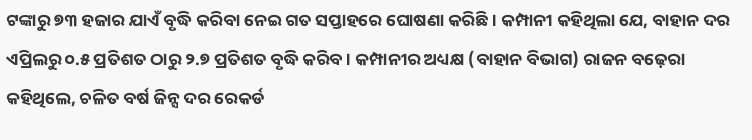ଟଙ୍କାରୁ ୭୩ ହଜାର ଯାଏଁ ବୃଦ୍ଧି କରିବା ନେଇ ଗତ ସପ୍ତାହରେ ଘୋଷଣା କରିଛି । କମ୍ପାନୀ କହିଥିଲା ଯେ, ବାହାନ ଦର ଏପ୍ରିଲରୁ ୦.୫ ପ୍ରତିଶତ ଠାରୁ ୨.୭ ପ୍ରତିଶତ ବୃଦ୍ଧି କରିବ । କମ୍ପାନୀର ଅଧ୍ୟକ୍ଷ (ବାହାନ ବିଭାଗ) ରାଜନ ବଢ଼େରା କହିଥିଲେ, ଚଳିତ ବର୍ଷ ଜିନ୍ସ ଦର ରେକର୍ଡ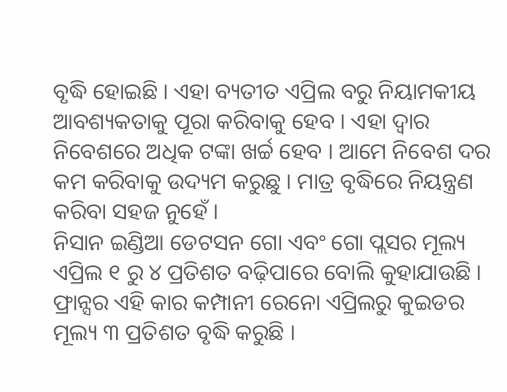ବୃଦ୍ଧି ହୋଇଛି । ଏହା ବ୍ୟତୀତ ଏପ୍ରିଲ ବରୁ ନିୟାମକୀୟ ଆବଶ୍ୟକତାକୁ ପୂରା କରିବାକୁ ହେବ । ଏହା ଦ୍ୱାର ନିବେଶରେ ଅଧିକ ଟଙ୍କା ଖର୍ଚ୍ଚ ହେବ । ଆମେ ନିବେଶ ଦର କମ କରିବାକୁ ଉଦ୍ୟମ କରୁଛୁ । ମାତ୍ର ବୃଦ୍ଧିରେ ନିୟନ୍ତ୍ରଣ କରିବା ସହଜ ନୁହେଁ ।
ନିସାନ ଇଣ୍ଡିଆ ଡେଟସନ ଗୋ ଏବଂ ଗୋ ପ୍ଲସର ମୂଲ୍ୟ ଏପ୍ରିଲ ୧ ରୁ ୪ ପ୍ରତିଶତ ବଢ଼ିପାରେ ବୋଲି କୁହାଯାଉଛି । ଫ୍ରାନ୍ସର ଏହି କାର କମ୍ପାନୀ ରେନୋ ଏପ୍ରିଲରୁ କୁଇଡର ମୂଲ୍ୟ ୩ ପ୍ରତିଶତ ବୃଦ୍ଧି କରୁଛି ।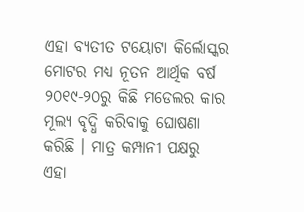ଏହା ବ୍ୟତୀତ ଟୟୋଟା କିର୍ଲୋସ୍କର ମୋଟର ମଧ୍ୟ ନୂତନ ଆର୍ଥିକ ବର୍ଷ ୨୦୧୯-୨୦ରୁ କିଛି ମଡେଲର କାର ମୂଲ୍ୟ ବୃଦ୍ଧି କରିବାକୁ ଘୋଷଣା କରିଛି । ମାତ୍ର କମ୍ପାନୀ ପକ୍ଷରୁ ଏହା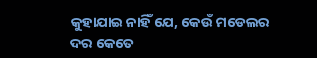କୁହାଯାଇ ନାହିଁ ଯେ, କେଉଁ ମଡେଲର ଦର କେତେ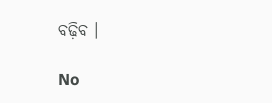ବଢ଼ିବ ।

No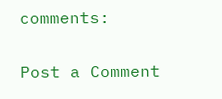comments:

Post a Comment